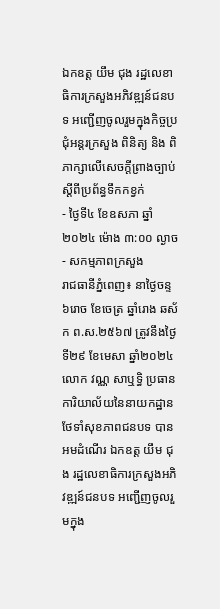ឯកឧត្ត យឹម ជុង រដ្ឋលេខាធិការក្រសួងអភិវឌ្ឍន៍ជនបទ អញ្ជើញចូលរួមក្នុងកិច្ចប្រជុំអន្តរក្រសួង ពិនិត្យ និង ពិភាក្សាលើសេចក្តីព្រាងច្បាប់ស្តីពីប្រព័ន្ធទឹកកខ្វក់
- ថ្ងៃទី៤ ខែឧសភា ឆ្នាំ២០២៤ ម៉ោង ៣:០០ ល្ងាច
- សកម្មភាពក្រសួង
រាជធានីភ្នំពេញ៖ នាថ្ងៃចន្ទ ៦រោច ខែចេត្រ ឆ្នាំរោង ឆស័ក ព.ស.២៥៦៧ ត្រូវនឹងថ្ងៃទី២៩ ខែមេសា ឆ្នាំ២០២៤ លោក វណ្ណ សាឬទ្ធិ ប្រធានការិយាល័យនៃនាយកដ្ឋានថែទាំសុខភាពជនបទ បានអមដំណើរ ឯកឧត្ត យឹម ជុង រដ្ឋលេខាធិការក្រសួងអភិវឌ្ឍន៍ជនបទ អញ្ជើញចូលរួមក្នុង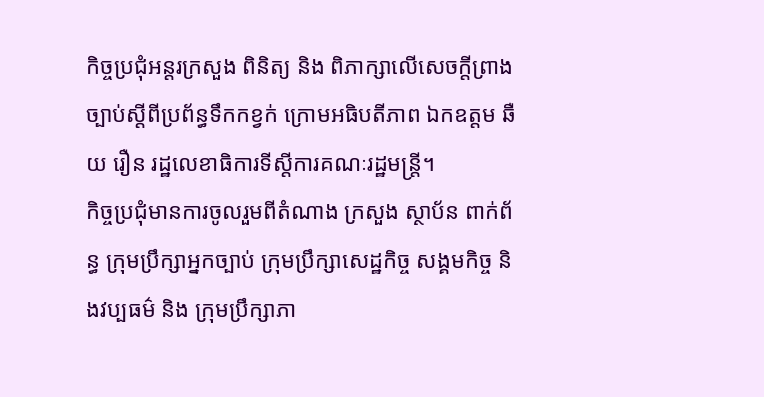កិច្ចប្រជុំអន្តរក្រសួង ពិនិត្យ និង ពិភាក្សាលើសេចក្តីព្រាងច្បាប់ស្តីពីប្រព័ន្ធទឹកកខ្វក់ ក្រោមអធិបតីភាព ឯកឧត្តម ឆឺយ រឿន រដ្ឋលេខាធិការទីស្តីការគណៈរដ្ឋមន្រ្តី។
កិច្ចប្រជុំមានការចូលរួមពីតំណាង ក្រសួង ស្ថាប័ន ពាក់ព័ន្ធ ក្រុមប្រឹក្សាអ្នកច្បាប់ ក្រុមប្រឹក្សាសេដ្ឋកិច្ច សង្គមកិច្ច និងវប្បធម៌ និង ក្រុមប្រឹក្សាភា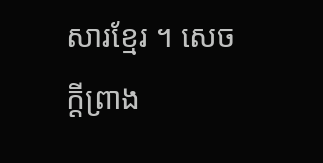សារខ្មែរ ។ សេចក្តីព្រាង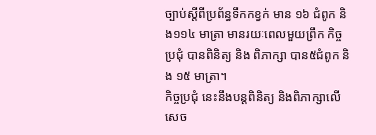ច្បាប់ស្តីពីប្រព័ន្ធទឹកកខ្វក់ មាន ១៦ ជំពូក និង១១៤ មាត្រា មានរយៈពេលមួយព្រឹក កិច្ចប្រជុំ បានពិនិត្យ និង ពិភាក្សា បាន៥ជំពូក និង ១៥ មាត្រា។
កិច្ចប្រជុំ នេះនឹងបន្តពិនិត្យ និងពិភាក្សាលើសេច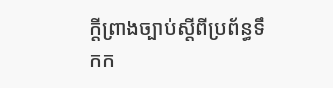ក្តីព្រាងច្បាប់ស្តីពីប្រព័ន្ធទឹកក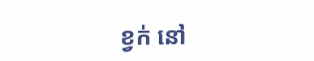ខ្វក់ នៅ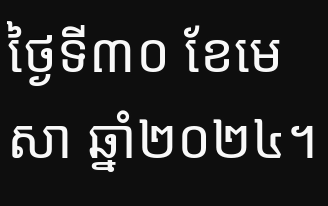ថ្ងៃទី៣០ ខែមេសា ឆ្នាំ២០២៤។